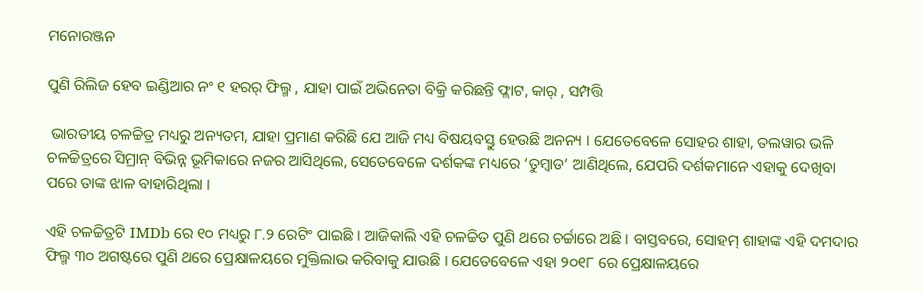ମନୋରଞ୍ଜନ

ପୁଣି ରିଲିଜ ହେବ ଇଣ୍ଡିଆର ନଂ ୧ ହରର୍ ଫିଲ୍ମ , ଯାହା ପାଇଁ ଅଭିନେତା ବିକ୍ରି କରିଛନ୍ତି ଫ୍ଲାଟ, କାର୍ , ସମ୍ପତ୍ତି

 ଭାରତୀୟ ଚଳଚ୍ଚିତ୍ର ମଧ୍ୟରୁ ଅନ୍ୟତମ, ଯାହା ପ୍ରମାଣ କରିଛି ଯେ ଆଜି ମଧ୍ୟ ବିଷୟବସ୍ତୁ ହେଉଛି ଅନନ୍ୟ । ଯେତେବେଳେ ସୋହର ଶାହା, ତଲୱାର ଭଳି ଚଳଚ୍ଚିତ୍ରରେ ସିମ୍ରାନ୍ ବିଭିନ୍ନ ଭୂମିକାରେ ନଜର ଆସିଥିଲେ, ସେତେବେଳେ ଦର୍ଶକଙ୍କ ମଧ୍ୟରେ ‘ତୁମ୍ବାଡ’ ଆଣିଥିଲେ, ଯେପରି ଦର୍ଶକମାନେ ଏହାକୁ ଦେଖିବା ପରେ ତାଙ୍କ ଝାଳ ବାହାରିଥିଲା ।

ଏହି ଚଳଚ୍ଚିତ୍ରଟି IMDb ରେ ୧୦ ମଧ୍ୟରୁ ୮.୨ ରେଟିଂ ପାଇଛି । ଆଜିକାଲି ଏହି ଚଳଚ୍ଚିତ ପୁଣି ଥରେ ଚର୍ଚ୍ଚାରେ ଅଛି । ବାସ୍ତବରେ, ସୋହମ୍ ଶାହାଙ୍କ ଏହି ଦମଦାର ଫିଲ୍ମ ୩୦ ଅଗଷ୍ଟରେ ପୁଣି ଥରେ ପ୍ରେକ୍ଷାଳୟରେ ମୁକ୍ତିଲାଭ କରିବାକୁ ଯାଉଛି । ଯେତେବେଳେ ଏହା ୨୦୧୮ ରେ ପ୍ରେକ୍ଷାଳୟରେ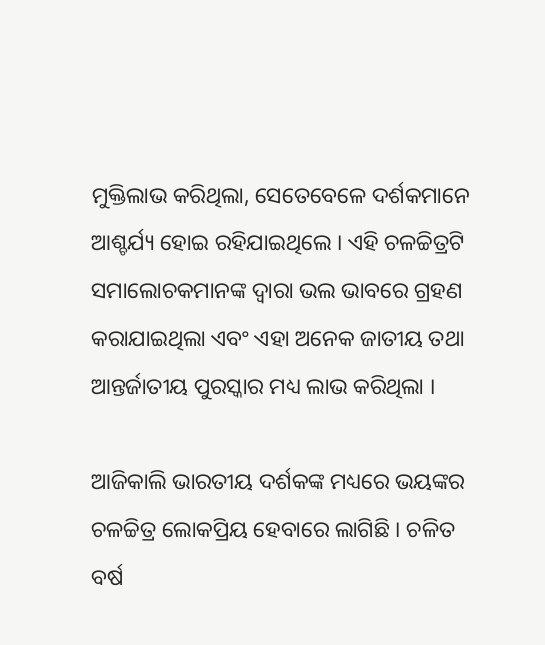ମୁକ୍ତିଲାଭ କରିଥିଲା, ସେତେବେଳେ ଦର୍ଶକମାନେ ଆଶ୍ଚର୍ଯ୍ୟ ହୋଇ ରହିଯାଇଥିଲେ । ଏହି ଚଳଚ୍ଚିତ୍ରଟି ସମାଲୋଚକମାନଙ୍କ ଦ୍ୱାରା ଭଲ ଭାବରେ ଗ୍ରହଣ କରାଯାଇଥିଲା ଏବଂ ଏହା ଅନେକ ଜାତୀୟ ତଥା ଆନ୍ତର୍ଜାତୀୟ ପୁରସ୍କାର ମଧ୍ୟ ଲାଭ କରିଥିଲା ।

ଆଜିକାଲି ଭାରତୀୟ ଦର୍ଶକଙ୍କ ମଧ୍ୟରେ ଭୟଙ୍କର ଚଳଚ୍ଚିତ୍ର ଲୋକପ୍ରିୟ ହେବାରେ ଲାଗିଛି । ଚଳିତ ବର୍ଷ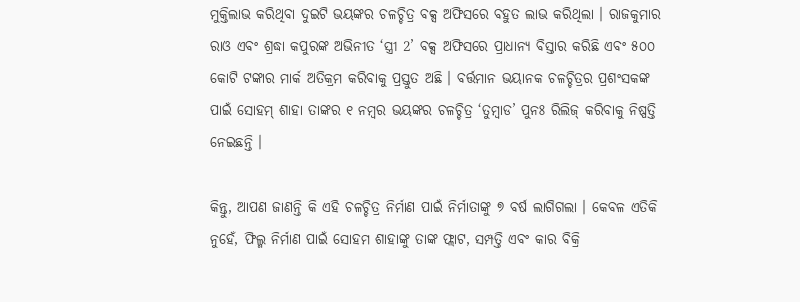ମୁକ୍ତିଲାଭ କରିଥିବା ଦୁଇଟି ଭୟଙ୍କର ଚଳଚ୍ଚିତ୍ର ବକ୍ସ ଅଫିସରେ ବହୁତ ଲାଭ କରିଥିଲା । ରାଜକୁମାର ରାଓ ଏବଂ ଶ୍ରଦ୍ଧା କପୁରଙ୍କ ଅଭିନୀତ ‘ସ୍ତ୍ରୀ 2’ ବକ୍ସ ଅଫିସରେ ପ୍ରାଧାନ୍ୟ ବିସ୍ତାର କରିଛି ଏବଂ ୫୦୦ କୋଟି ଟଙ୍କାର ମାର୍କ ଅତିକ୍ରମ କରିବାକୁ ପ୍ରସ୍ତୁତ ଅଛି । ବର୍ତ୍ତମାନ ଭୟାନକ ଚଳଚ୍ଚିତ୍ରର ପ୍ରଶଂସକଙ୍କ ପାଇଁ ସୋହମ୍ ଶାହା ତାଙ୍କର ୧ ନମ୍ବର ଭୟଙ୍କର ଚଳଚ୍ଚିତ୍ର ‘ତୁମ୍ବାଡ’ ପୁନଃ ରିଲିଜ୍ କରିବାକୁ ନିଷ୍ପତ୍ତି ନେଇଛନ୍ତି ।

କିନ୍ତୁ, ଆପଣ ଜାଣନ୍ତି କି ଏହି ଚଳଚ୍ଚିତ୍ର ନିର୍ମାଣ ପାଇଁ ନିର୍ମାତାଙ୍କୁ ୭ ବର୍ଷ ଲାଗିଗଲା । କେବଳ ଏତିକି ନୁହେଁ, ଫିଲ୍ମ ନିର୍ମାଣ ପାଇଁ ସୋହମ ଶାହାଙ୍କୁ ତାଙ୍କ ଫ୍ଲାଟ, ସମ୍ପତ୍ତି ଏବଂ କାର ବିକ୍ରି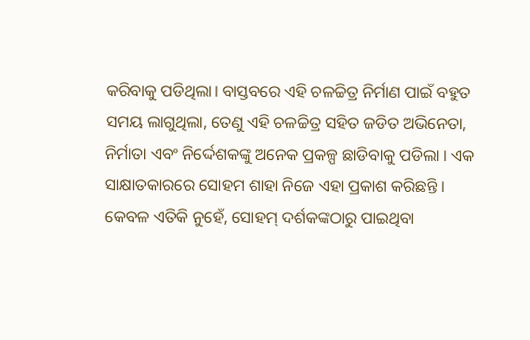କରିବାକୁ ପଡିଥିଲା। ବାସ୍ତବରେ ଏହି ଚଳଚ୍ଚିତ୍ର ନିର୍ମାଣ ପାଇଁ ବହୁତ ସମୟ ଲାଗୁଥିଲା, ତେଣୁ ଏହି ଚଳଚ୍ଚିତ୍ର ସହିତ ଜଡିତ ଅଭିନେତା, ନିର୍ମାତା ଏବଂ ନିର୍ଦ୍ଦେଶକଙ୍କୁ ଅନେକ ପ୍ରକଳ୍ପ ଛାଡିବାକୁ ପଡିଲା । ଏକ ସାକ୍ଷାତକାରରେ ସୋହମ ଶାହା ନିଜେ ଏହା ପ୍ରକାଶ କରିଛନ୍ତି । କେବଳ ଏତିକି ନୁହେଁ, ସୋହମ୍ ଦର୍ଶକଙ୍କଠାରୁ ପାଇଥିବା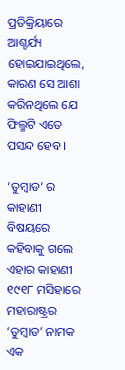ପ୍ରତିକ୍ରିୟାରେ ଆଶ୍ଚର୍ଯ୍ୟ ହୋଇଯାଇଥିଲେ, କାରଣ ସେ ଆଶା କରିନଥିଲେ ଯେ ଫିଲ୍ମଟି ଏତେ ପସନ୍ଦ ହେବ ।

‘ତୁମ୍ବାଡ’ ର କାହାଣୀ ବିଷୟରେ କହିବାକୁ ଗଲେ ଏହାର କାହାଣୀ ୧୯୧୮ ମସିହାରେ ମହାରାଷ୍ଟ୍ରର ‘ତୁମ୍ବାଡ’ ନାମକ ଏକ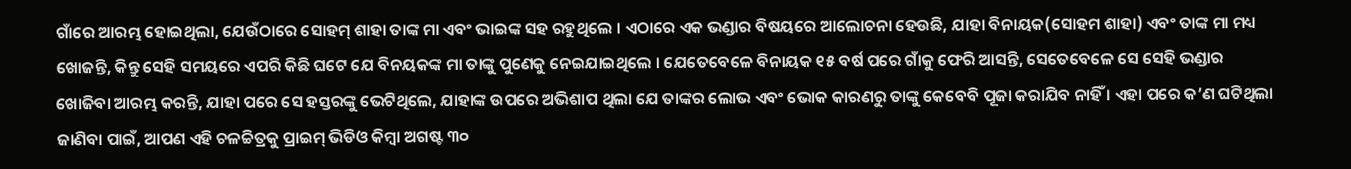ଗାଁରେ ଆରମ୍ଭ ହୋଇଥିଲା, ଯେଉଁଠାରେ ସୋହମ୍ ଶାହା ତାଙ୍କ ମା ଏବଂ ଭାଇଙ୍କ ସହ ରହୁଥିଲେ । ଏଠାରେ ଏକ ଭଣ୍ଡାର ବିଷୟରେ ଆଲୋଚନା ହେଉଛି, ଯାହା ବିନାୟକ(ସୋହମ ଶାହା) ଏବଂ ତାଙ୍କ ମା ମଧ୍ୟ ଖୋଜନ୍ତି, କିନ୍ତୁ ସେହି ସମୟରେ ଏପରି କିଛି ଘଟେ ଯେ ବିନୟକଙ୍କ ମା ତାଙ୍କୁ ପୁଣେକୁ ନେଇଯାଇଥିଲେ । ଯେତେବେଳେ ବିନାୟକ ୧୫ ବର୍ଷ ପରେ ଗାଁକୁ ଫେରି ଆସନ୍ତି, ସେତେବେଳେ ସେ ସେହି ଭଣ୍ଡାର ଖୋଜିବା ଆରମ୍ଭ କରନ୍ତି, ଯାହା ପରେ ସେ ହସ୍ତରଙ୍କୁ ଭେଟିଥିଲେ, ଯାହାଙ୍କ ଉପରେ ଅଭିଶାପ ଥିଲା ଯେ ତାଙ୍କର ଲୋଭ ଏବଂ ଭୋକ କାରଣରୁ ତାଙ୍କୁ କେବେବି ପୂଜା କରାଯିବ ନାହିଁ । ଏହା ପରେ କ’ଣ ଘଟିଥିଲା ଜାଣିବା ପାଇଁ, ଆପଣ ଏହି ଚଳଚ୍ଚିତ୍ରକୁ ପ୍ରାଇମ୍ ଭିଡିଓ କିମ୍ବା ଅଗଷ୍ଟ ୩୦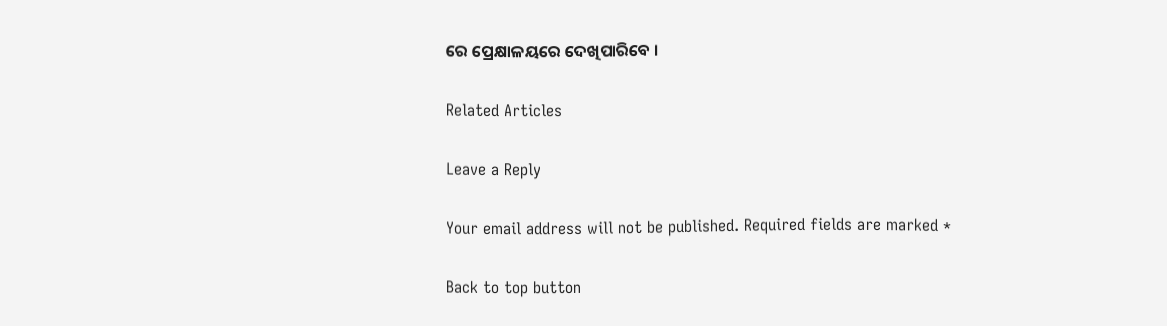ରେ ପ୍ରେକ୍ଷାଳୟରେ ଦେଖିପାରିବେ ।

Related Articles

Leave a Reply

Your email address will not be published. Required fields are marked *

Back to top button